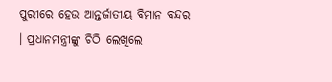ପୁରୀରେ ହେଉ ଆନ୍ତର୍ଜାତୀୟ ବିମାନ ବନ୍ଦର । ପ୍ରଧାନମନ୍ତ୍ରୀଙ୍କୁ ଚିଠି ଲେଖିଲେ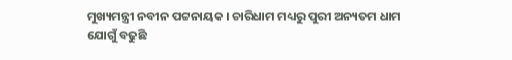ମୁଖ୍ୟମନ୍ତ୍ରୀ ନବୀନ ପଟ୍ଟନାୟକ । ଚାରିଧାମ ମଧ୍ୟରୁ ପୁରୀ ଅନ୍ୟତମ ଧାମ ଯୋଗୁଁ ବଢୁଛି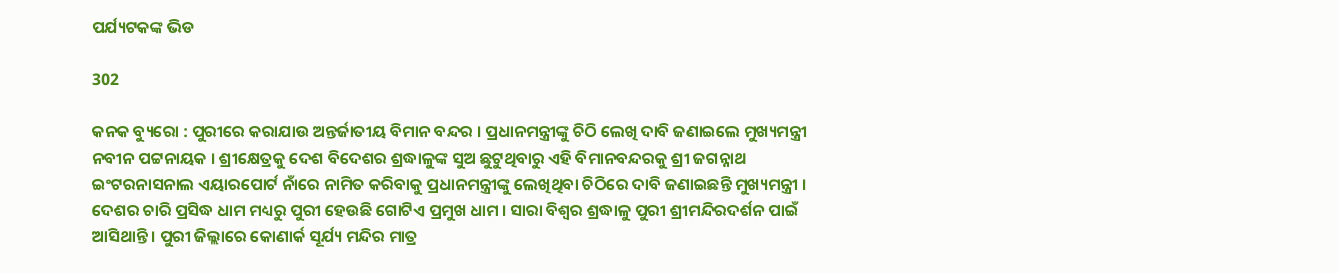ପର୍ଯ୍ୟଟକଙ୍କ ଭିଡ

302

କନକ ବ୍ୟୁରୋ : ପୁରୀରେ କରାଯାଉ ଅନ୍ତର୍ଜାତୀୟ ବିମାନ ବନ୍ଦର । ପ୍ରଧାନମନ୍ତ୍ରୀଙ୍କୁ ଚିଠି ଲେଖି ଦାବି ଜଣାଇଲେ ମୁଖ୍ୟମନ୍ତ୍ରୀ ନବୀନ ପଟ୍ଟନାୟକ । ଶ୍ରୀକ୍ଷେତ୍ରକୁ ଦେଶ ବିଦେଶର ଶ୍ରଦ୍ଧାଳୁଙ୍କ ସୁଅ ଛୁଟୁଥିବାରୁ ଏହି ବିମାନବନ୍ଦରକୁ ଶ୍ରୀ ଜଗନ୍ନାଥ ଇଂଟରନାସନାଲ ଏୟାରପୋର୍ଟ ନାଁରେ ନାମିତ କରିବାକୁ ପ୍ରଧାନମନ୍ତ୍ରୀଙ୍କୁ ଲେଖିଥିବା ଚିଠିରେ ଦାବି ଜଣାଇଛନ୍ତି ମୁଖ୍ୟମନ୍ତ୍ରୀ । ଦେଶର ଚାରି ପ୍ରସିଦ୍ଧ ଧାମ ମଧ୍ୟରୁ ପୁରୀ ହେଉଛି ଗୋଟିଏ ପ୍ରମୁଖ ଧାମ । ସାରା ବିଶ୍ୱର ଶ୍ରଦ୍ଧାଳୁ ପୁରୀ ଶ୍ରୀମନ୍ଦିରଦର୍ଶନ ପାଇଁ ଆସିଥାନ୍ତି । ପୁରୀ ଜିଲ୍ଲାରେ କୋଣାର୍କ ସୂର୍ଯ୍ୟ ମନ୍ଦିର ମାତ୍ର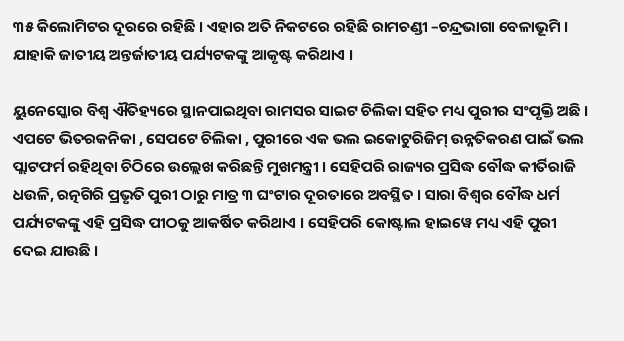୩୫ କିଲୋମିଟର ଦୂରରେ ରହିଛି । ଏହାର ଅତି ନିକଟରେ ରହିଛି ରାମଚଣ୍ଡୀ –ଚନ୍ଦ୍ରଭାଗା ବେଳାଭୂମି । ଯାହାକି ଜାତୀୟ ଅନ୍ତର୍ଜାତୀୟ ପର୍ଯ୍ୟଟକଙ୍କୁ ଆକୃଷ୍ଟ କରିଥାଏ ।

ୟୁନେସ୍କୋର ବିଶ୍ୱ ଐତିହ୍ୟରେ ସ୍ଥାନପାଇଥିବା ରାମସର ସାଇଟ ଚିଲିକା ସହିତ ମଧ୍ୟ ପୁରୀର ସଂପୃକ୍ତି ଅଛି । ଏପଟେ ଭିତରକନିକା , ସେପଟେ ଚିଲିକା , ପୁରୀରେ ଏକ ଭଲ ଇକୋଟୁରିଜିମ୍ ଉନ୍ନତିକରଣ ପାଇଁ ଭଲ ପ୍ଲାଟଫର୍ମ ରହିଥିବା ଚିଠିରେ ଉଲ୍ଲେଖ କରିଛନ୍ତି ମୁଖମନ୍ତ୍ରୀ । ସେହିପରି ରାଜ୍ୟର ପ୍ରସିଦ୍ଧ ବୌଦ୍ଧ କୀର୍ତିରାଜି ଧଉଳି, ରତ୍ନଗିରି ପ୍ରଭୃତି ପୁରୀ ଠାରୁ ମାତ୍ର ୩ ଘଂଟାର ଦୂରତାରେ ଅବସ୍ଥିତ । ସାରା ବିଶ୍ୱର ବୌଦ୍ଧ ଧର୍ମ ପର୍ଯ୍ୟଟକଙ୍କୁ ଏହି ପ୍ରସିଦ୍ଧ ପୀଠକୁ ଆକର୍ଷିତ କରିଥାଏ । ସେହିପରି କୋଷ୍ଟାଲ ହାଇୱେ ମଧ୍ୟ ଏହି ପୁରୀ ଦେଇ ଯାଉଛି ।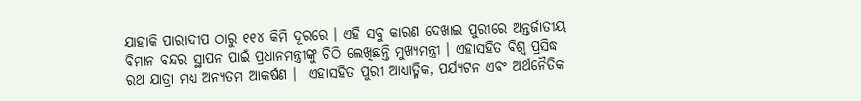ଯାହାକି ପାରାଦୀପ ଠାରୁ ୧୧୪ କିମି ଦୂରରେ । ଏହି ସବୁ କାରଣ ଦେଖାଇ ପୁରୀରେ ଅନ୍ତର୍ଜାତୀୟ ବିମାନ ବନ୍ଦର ସ୍ଥାପନ ପାଇଁ ପ୍ରଧାନମନ୍ତ୍ରୀଙ୍କୁ ଚିଠି ଲେଖିଛନ୍ତି ମୁଖ୍ୟମନ୍ତ୍ରୀ । ଏହାସହିତ ବିଶ୍ୱ ପ୍ରସିଦ୍ଧ ରଥ ଯାତ୍ରା ମଧ୍ୟ ଅନ୍ୟତମ ଆକର୍ଷଣ ।  ଏହାସହିତ ପୁରୀ ଆଧ୍ୟାତ୍ମିକ, ପର୍ଯ୍ୟଟନ ଏବଂ ଅର୍ଥନୈତିକ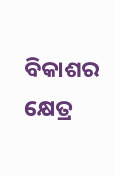ବିକାଶର କ୍ଷେତ୍ର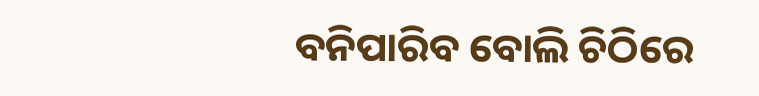ବନିପାରିବ ବୋଲି ଚିଠିରେ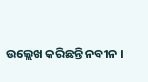ଉଲ୍ଲେଖ କରିଛନ୍ତି ନବୀନ ।